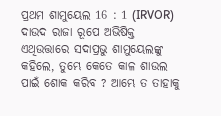ପ୍ରଥମ ଶାମୁୟେଲ 16 : 1 (IRVOR)
ଦାଉଦ ରାଜା ରୂପେ ଅଭିଷିକ୍ତ ଏଥିଉତ୍ତାରେ ସଦାପ୍ରଭୁ ଶାମୁୟେଲଙ୍କୁ କହିଲେ, ତୁମ୍ଭେ କେତେ କାଳ ଶାଉଲ ପାଇଁ ଶୋକ କରିବ ? ଆମ୍ଭେ ତ ତାହାକୁ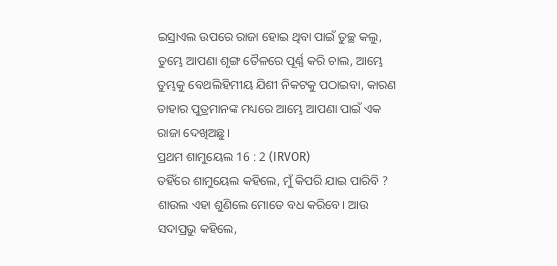ଇସ୍ରାଏଲ ଉପରେ ରାଜା ହୋଇ ଥିବା ପାଇଁ ତୁଚ୍ଛ କଲୁ, ତୁମ୍ଭେ ଆପଣା ଶୃଙ୍ଗ ତୈଳରେ ପୂର୍ଣ୍ଣ କରି ଚାଲ, ଆମ୍ଭେ ତୁମ୍ଭକୁ ବେଥଲିହିମୀୟ ଯିଶୀ ନିକଟକୁ ପଠାଇବା, କାରଣ ତାହାର ପୁତ୍ରମାନଙ୍କ ମଧ୍ୟରେ ଆମ୍ଭେ ଆପଣା ପାଇଁ ଏକ ରାଜା ଦେଖିଅଛୁ।
ପ୍ରଥମ ଶାମୁୟେଲ 16 : 2 (IRVOR)
ତହିଁରେ ଶାମୁୟେଲ କହିଲେ, ମୁଁ କିପରି ଯାଇ ପାରିବି ? ଶାଉଲ ଏହା ଶୁଣିଲେ ମୋତେ ବଧ କରିବେ। ଆଉ ସଦାପ୍ରଭୁ କହିଲେ,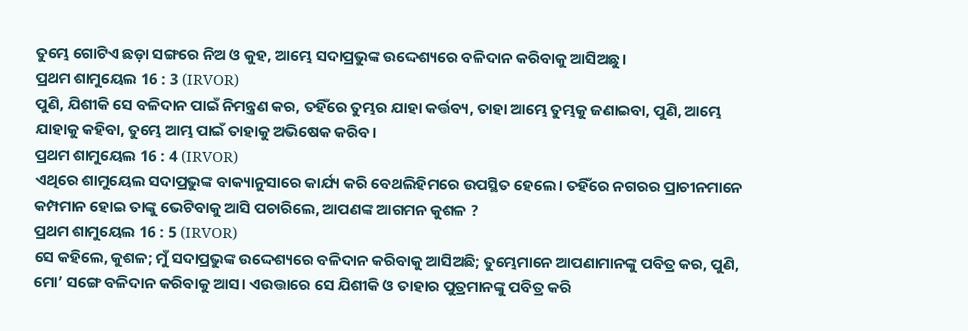ତୁମ୍ଭେ ଗୋଟିଏ ଛଡ଼ା ସଙ୍ଗରେ ନିଅ ଓ କୁହ, ଆମ୍ଭେ ସଦାପ୍ରଭୁଙ୍କ ଉଦ୍ଦେଶ୍ୟରେ ବଳିଦାନ କରିବାକୁ ଆସିଅଛୁ।
ପ୍ରଥମ ଶାମୁୟେଲ 16 : 3 (IRVOR)
ପୁଣି, ଯିଶୀକି ସେ ବଳିଦାନ ପାଇଁ ନିମନ୍ତ୍ରଣ କର, ତହିଁରେ ତୁମ୍ଭର ଯାହା କର୍ତ୍ତବ୍ୟ, ତାହା ଆମ୍ଭେ ତୁମ୍ଭକୁ ଜଣାଇବା, ପୁଣି, ଆମ୍ଭେ ଯାହାକୁ କହିବା, ତୁମ୍ଭେ ଆମ୍ଭ ପାଇଁ ତାହାକୁ ଅଭିଷେକ କରିବ।
ପ୍ରଥମ ଶାମୁୟେଲ 16 : 4 (IRVOR)
ଏଥିରେ ଶାମୁୟେଲ ସଦାପ୍ରଭୁଙ୍କ ବାକ୍ୟାନୁସାରେ କାର୍ଯ୍ୟ କରି ବେଥଲିହିମରେ ଉପସ୍ଥିତ ହେଲେ। ତହିଁରେ ନଗରର ପ୍ରାଚୀନମାନେ କମ୍ପମାନ ହୋଇ ତାଙ୍କୁ ଭେଟିବାକୁ ଆସି ପଚାରିଲେ, ଆପଣଙ୍କ ଆଗମନ କୁଶଳ ?
ପ୍ରଥମ ଶାମୁୟେଲ 16 : 5 (IRVOR)
ସେ କହିଲେ, କୁଶଳ; ମୁଁ ସଦାପ୍ରଭୁଙ୍କ ଉଦ୍ଦେଶ୍ୟରେ ବଳିଦାନ କରିବାକୁ ଆସିଅଛି; ତୁମ୍ଭେମାନେ ଆପଣାମାନଙ୍କୁ ପବିତ୍ର କର, ପୁଣି, ମୋ’ ସଙ୍ଗେ ବଳିଦାନ କରିବାକୁ ଆସ। ଏଉତ୍ତାରେ ସେ ଯିଶୀକି ଓ ତାହାର ପୁତ୍ରମାନଙ୍କୁ ପବିତ୍ର କରି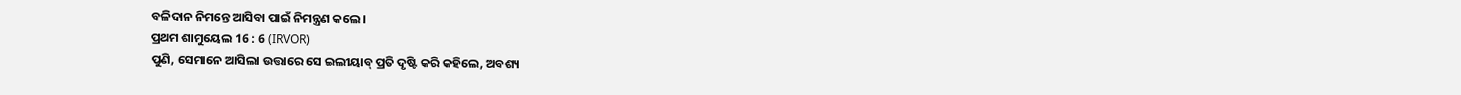ବଳିଦାନ ନିମନ୍ତେ ଆସିବା ପାଇଁ ନିମନ୍ତ୍ରଣ କଲେ।
ପ୍ରଥମ ଶାମୁୟେଲ 16 : 6 (IRVOR)
ପୁଣି, ସେମାନେ ଆସିଲା ଉତ୍ତାରେ ସେ ଇଲୀୟାବ୍‍ ପ୍ରତି ଦୃଷ୍ଟି କରି କହିଲେ, ଅବଶ୍ୟ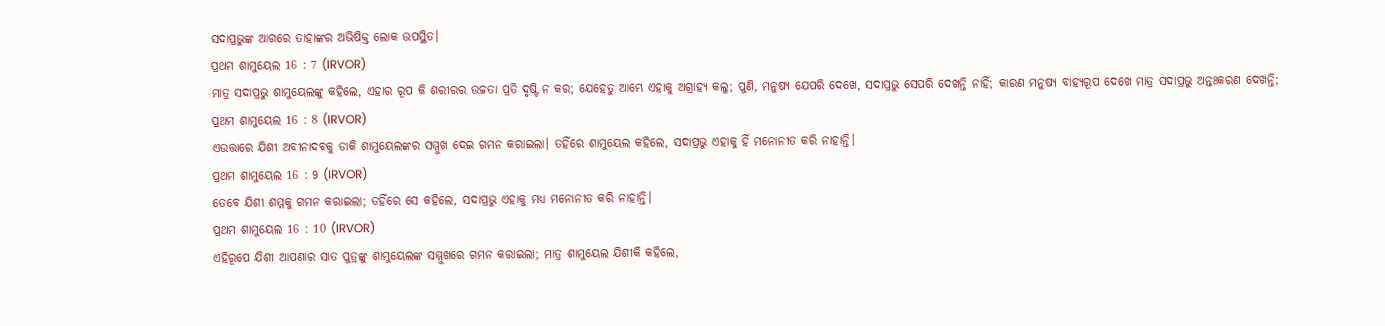ସଦାପ୍ରଭୁଙ୍କ ଆଗରେ ତାହାଙ୍କର ଅଭିଷିକ୍ତ ଲୋକ ଉପସ୍ଥିତ।
ପ୍ରଥମ ଶାମୁୟେଲ 16 : 7 (IRVOR)
ମାତ୍ର ସଦାପ୍ରଭୁ ଶାମୁୟେଲଙ୍କୁ କହିଲେ, ଏହାର ରୂପ କି ଶରୀରର ଉଚ୍ଚତା ପ୍ରତି ଦୃଷ୍ଟି ନ କର; ଯେହେତୁ ଆମ୍ଭେ ଏହାକୁ ଅଗ୍ରାହ୍ୟ କଲୁ; ପୁଣି, ମନୁଷ୍ୟ ଯେପରି ଦେଖେ, ସଦାପ୍ରଭୁ ସେପରି ଦେଖନ୍ତି ନାହିଁ; କାରଣ ମନୁଷ୍ୟ ବାହ୍ୟରୂପ ଦେଖେ ମାତ୍ର ସଦାପ୍ରଭୁ ଅନ୍ତଃକରଣ ଦେଖନ୍ତି;
ପ୍ରଥମ ଶାମୁୟେଲ 16 : 8 (IRVOR)
ଏଉତ୍ତାରେ ଯିଶୀ ଅବୀନାଦବକୁ ଡାକି ଶାମୁୟେଲଙ୍କର ସମ୍ମୁଖ ଦେଇ ଗମନ କରାଇଲା। ତହିଁରେ ଶାମୁୟେଲ କହିଲେ, ସଦାପ୍ରଭୁ ଏହାକୁ ହିଁ ମନୋନୀତ କରି ନାହାନ୍ତି।
ପ୍ରଥମ ଶାମୁୟେଲ 16 : 9 (IRVOR)
ତେବେ ଯିଶୀ ଶମ୍ମକୁ ଗମନ କରାଇଲା; ତହିଁରେ ସେ କହିଲେ, ସଦାପ୍ରଭୁ ଏହାକୁ ମଧ୍ୟ ମନୋନୀତ କରି ନାହାନ୍ତି।
ପ୍ରଥମ ଶାମୁୟେଲ 16 : 10 (IRVOR)
ଏହିରୂପେ ଯିଶୀ ଆପଣାର ସାତ ପୁତ୍ରଙ୍କୁ ଶାମୁୟେଲଙ୍କ ସମ୍ମୁଖରେ ଗମନ କରାଇଲା; ମାତ୍ର ଶାମୁୟେଲ ଯିଶୀକି କହିଲେ,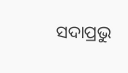ସଦାପ୍ରଭୁ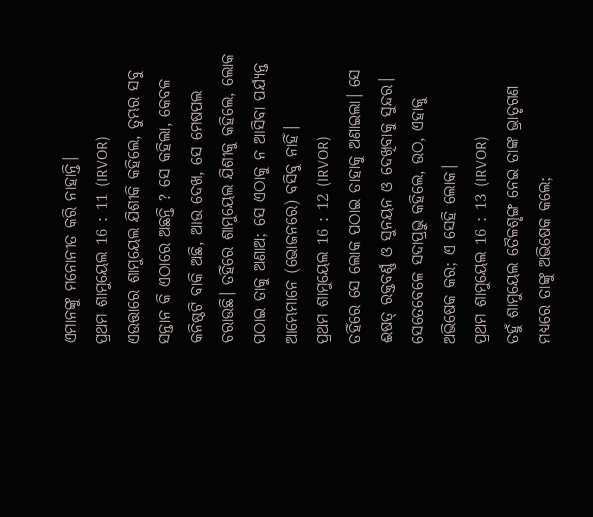ଏମାନଙ୍କୁ ମନୋନୀତ କରି ନାହାନ୍ତି।
ପ୍ରଥମ ଶାମୁୟେଲ 16 : 11 (IRVOR)
ଏଉତ୍ତାରେ ଶାମୁୟେଲ ଯିଶୀକି କହିଲେ, ତୁମ୍ଭର ସବୁ ସନ୍ତାନ କି ଏଠାରେ ଅଛନ୍ତି ? ସେ କହିଲା, କେବଳ କନିଷ୍ଠଟି ବାକି ଅଛି, ଆଉ ଦେଖ, ସେ ମେଷପଲ ଚରାଉଛି। ତହିଁରେ ଶାମୁୟେଲ ଯିଶୀକୁ କହିଲେ, ଲୋକ ପଠାଇ ତାକୁ ଅଣାଅ; ସେ ଏଠାକୁ ନ ଆସିବା ପର୍ଯ୍ୟନ୍ତ ଆମ୍ଭେମାନେ (ଭୋଜନରେ) ବସିବୁ ନାହିଁ।
ପ୍ରଥମ ଶାମୁୟେଲ 16 : 12 (IRVOR)
ତହିଁରେ ସେ ଲୋକ ପଠାଇ ତାହାକୁ ଅଣାଇଲା। ସେ ଈଷତ୍‍ ରକ୍ତବର୍ଣ୍ଣ ଓ ସୁନୟନ ଓ ଦେଖିବାକୁ ସୁନ୍ଦର। ସେତେବେଳେ ସଦାପ୍ରଭୁ କହିଲେ, ଉଠ, ଏହାକୁ ଅଭିଷେକ କର; ଏ ସେହି ଲୋକ।
ପ୍ରଥମ ଶାମୁୟେଲ 16 : 13 (IRVOR)
ତହୁଁ ଶାମୁୟେଲ ତୈଳଶୃଙ୍ଗ ନେଇ ତାଙ୍କ ଭ୍ରାତୃଗଣ ମଧ୍ୟରେ ତାଙ୍କୁ ଅଭିଷେକ କଲେ;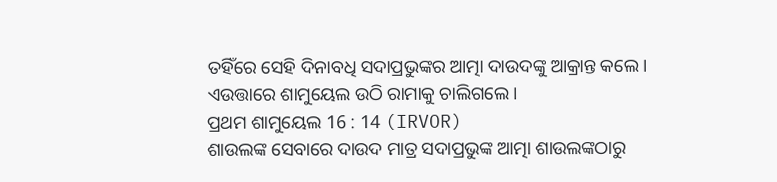ତହିଁରେ ସେହି ଦିନାବଧି ସଦାପ୍ରଭୁଙ୍କର ଆତ୍ମା ଦାଉଦଙ୍କୁ ଆକ୍ରାନ୍ତ କଲେ। ଏଉତ୍ତାରେ ଶାମୁୟେଲ ଉଠି ରାମାକୁ ଚାଲିଗଲେ।
ପ୍ରଥମ ଶାମୁୟେଲ 16 : 14 (IRVOR)
ଶାଉଲଙ୍କ ସେବାରେ ଦାଉଦ ମାତ୍ର ସଦାପ୍ରଭୁଙ୍କ ଆତ୍ମା ଶାଉଲଙ୍କଠାରୁ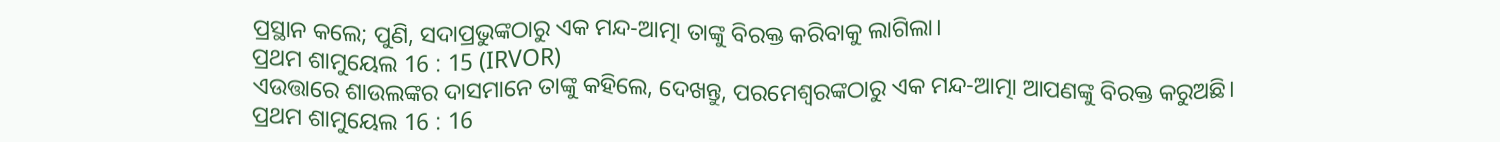ପ୍ରସ୍ଥାନ କଲେ; ପୁଣି, ସଦାପ୍ରଭୁଙ୍କଠାରୁ ଏକ ମନ୍ଦ-ଆତ୍ମା ତାଙ୍କୁ ବିରକ୍ତ କରିବାକୁ ଲାଗିଲା।
ପ୍ରଥମ ଶାମୁୟେଲ 16 : 15 (IRVOR)
ଏଉତ୍ତାରେ ଶାଉଲଙ୍କର ଦାସମାନେ ତାଙ୍କୁ କହିଲେ, ଦେଖନ୍ତୁ, ପରମେଶ୍ୱରଙ୍କଠାରୁ ଏକ ମନ୍ଦ-ଆତ୍ମା ଆପଣଙ୍କୁ ବିରକ୍ତ କରୁଅଛି।
ପ୍ରଥମ ଶାମୁୟେଲ 16 : 16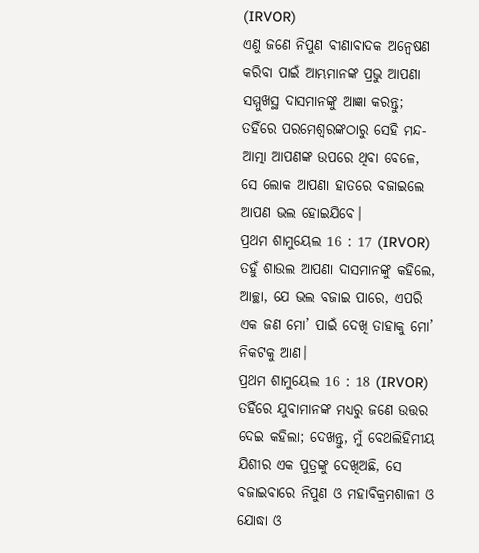(IRVOR)
ଏଣୁ ଜଣେ ନିପୁଣ ବୀଣାବାଦକ ଅନ୍ୱେଷଣ କରିବା ପାଇଁ ଆମ୍ଭମାନଙ୍କ ପ୍ରଭୁ ଆପଣା ସମ୍ମୁଖସ୍ଥ ଦାସମାନଙ୍କୁ ଆଜ୍ଞା କରନ୍ତୁ; ତହିଁରେ ପରମେଶ୍ୱରଙ୍କଠାରୁ ସେହି ମନ୍ଦ-ଆତ୍ମା ଆପଣଙ୍କ ଉପରେ ଥିବା ବେଳେ, ସେ ଲୋକ ଆପଣା ହାତରେ ବଜାଇଲେ ଆପଣ ଭଲ ହୋଇଯିବେ।
ପ୍ରଥମ ଶାମୁୟେଲ 16 : 17 (IRVOR)
ତହୁଁ ଶାଉଲ ଆପଣା ଦାସମାନଙ୍କୁ କହିଲେ, ଆଚ୍ଛା, ଯେ ଭଲ ବଜାଇ ପାରେ, ଏପରି ଏକ ଜଣ ମୋ’ ପାଇଁ ଦେଖି ତାହାକୁ ମୋ’ ନିକଟକୁ ଆଣ।
ପ୍ରଥମ ଶାମୁୟେଲ 16 : 18 (IRVOR)
ତହିଁରେ ଯୁବାମାନଙ୍କ ମଧ୍ୟରୁ ଜଣେ ଉତ୍ତର ଦେଇ କହିଲା; ଦେଖନ୍ତୁ, ମୁଁ ବେଥଲିହିମୀୟ ଯିଶୀର ଏକ ପୁତ୍ରଙ୍କୁ ଦେଖିଅଛି, ସେ ବଜାଇବାରେ ନିପୁଣ ଓ ମହାବିକ୍ରମଶାଳୀ ଓ ଯୋଦ୍ଧା ଓ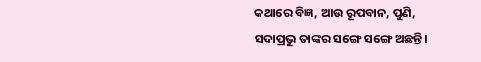କଥାରେ ବିଜ୍ଞ, ଆଉ ରୂପବାନ, ପୁଣି, ସଦାପ୍ରଭୁ ତାଙ୍କର ସଙ୍ଗେ ସଙ୍ଗେ ଅଛନ୍ତି।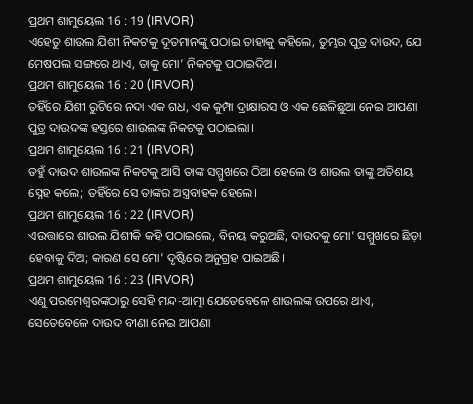ପ୍ରଥମ ଶାମୁୟେଲ 16 : 19 (IRVOR)
ଏହେତୁ ଶାଉଲ ଯିଶୀ ନିକଟକୁ ଦୂତମାନଙ୍କୁ ପଠାଇ ତାହାକୁ କହିଲେ, ତୁମ୍ଭର ପୁତ୍ର ଦାଉଦ, ଯେ ମେଷପଲ ସଙ୍ଗରେ ଥାଏ, ତାକୁ ମୋ’ ନିକଟକୁ ପଠାଇଦିଅ।
ପ୍ରଥମ ଶାମୁୟେଲ 16 : 20 (IRVOR)
ତହିଁରେ ଯିଶୀ ରୁଟିରେ ନଦା ଏକ ଗଧ, ଏକ କୁମ୍ପା ଦ୍ରାକ୍ଷାରସ ଓ ଏକ ଛେଳିଛୁଆ ନେଇ ଆପଣା ପୁତ୍ର ଦାଉଦଙ୍କ ହସ୍ତରେ ଶାଉଲଙ୍କ ନିକଟକୁ ପଠାଇଲା।
ପ୍ରଥମ ଶାମୁୟେଲ 16 : 21 (IRVOR)
ତହୁଁ ଦାଉଦ ଶାଉଲଙ୍କ ନିକଟକୁ ଆସି ତାଙ୍କ ସମ୍ମୁଖରେ ଠିଆ ହେଲେ ଓ ଶାଉଲ ତାଙ୍କୁ ଅତିଶୟ ସ୍ନେହ କଲେ; ତହିଁରେ ସେ ତାଙ୍କର ଅସ୍ତ୍ରବାହକ ହେଲେ।
ପ୍ରଥମ ଶାମୁୟେଲ 16 : 22 (IRVOR)
ଏଉତ୍ତାରେ ଶାଉଲ ଯିଶୀକି କହି ପଠାଇଲେ, ବିନୟ କରୁଅଛି, ଦାଉଦକୁ ମୋ’ ସମ୍ମୁଖରେ ଛିଡ଼ା ହେବାକୁ ଦିଅ; କାରଣ ସେ ମୋ’ ଦୃଷ୍ଟିରେ ଅନୁଗ୍ରହ ପାଇଅଛି।
ପ୍ରଥମ ଶାମୁୟେଲ 16 : 23 (IRVOR)
ଏଣୁ ପରମେଶ୍ୱରଙ୍କଠାରୁ ସେହି ମନ୍ଦ-ଆତ୍ମା ଯେତେବେଳେ ଶାଉଲଙ୍କ ଉପରେ ଥାଏ, ସେତେବେଳେ ଦାଉଦ ବୀଣା ନେଇ ଆପଣା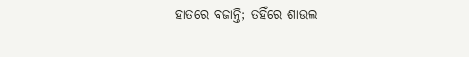ହାତରେ ବଜାନ୍ତି; ତହିଁରେ ଶାଉଲ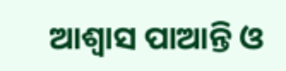ଆଶ୍ୱାସ ପାଆନ୍ତି ଓ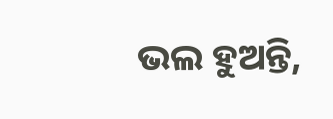ଭଲ ହୁଅନ୍ତି,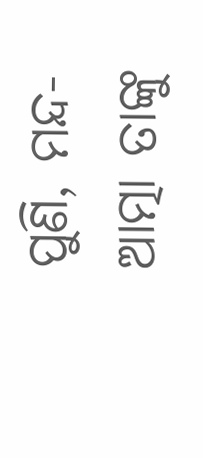ପୁଣି, ମନ୍ଦ-ଆତ୍ମା ତାଙ୍କୁ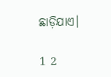ଛାଡ଼ିଯାଏ।

1 2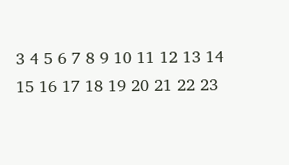3 4 5 6 7 8 9 10 11 12 13 14 15 16 17 18 19 20 21 22 23